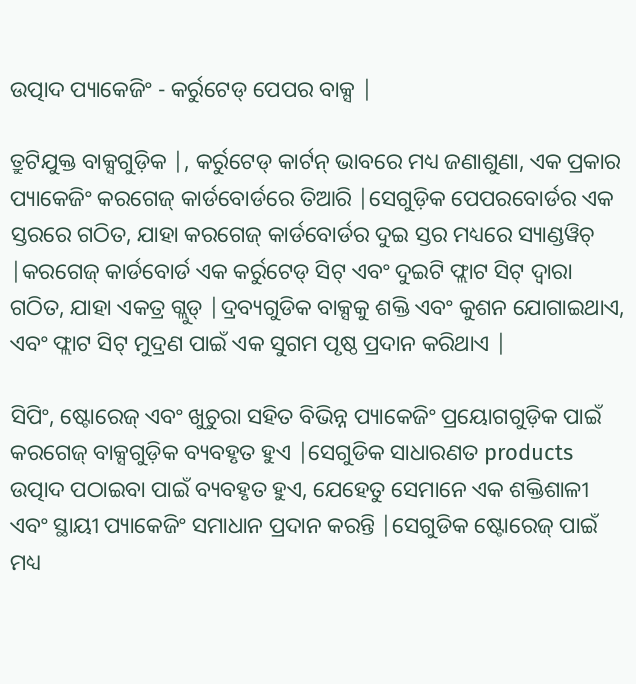ଉତ୍ପାଦ ପ୍ୟାକେଜିଂ - କର୍ରୁଟେଡ୍ ପେପର ବାକ୍ସ |

ତ୍ରୁଟିଯୁକ୍ତ ବାକ୍ସଗୁଡ଼ିକ |, କର୍ରୁଟେଡ୍ କାର୍ଟନ୍ ଭାବରେ ମଧ୍ୟ ଜଣାଶୁଣା, ଏକ ପ୍ରକାର ପ୍ୟାକେଜିଂ କରଗେଜ୍ କାର୍ଡବୋର୍ଡରେ ତିଆରି |ସେଗୁଡ଼ିକ ପେପରବୋର୍ଡର ଏକ ସ୍ତରରେ ଗଠିତ, ଯାହା କରଗେଜ୍ କାର୍ଡବୋର୍ଡର ଦୁଇ ସ୍ତର ମଧ୍ୟରେ ସ୍ୟାଣ୍ଡୱିଚ୍ |କରଗେଜ୍ କାର୍ଡବୋର୍ଡ ଏକ କର୍ରୁଟେଡ୍ ସିଟ୍ ଏବଂ ଦୁଇଟି ଫ୍ଲାଟ ସିଟ୍ ଦ୍ୱାରା ଗଠିତ, ଯାହା ଏକତ୍ର ଗ୍ଲୁଡ୍ |ଦ୍ରବ୍ୟଗୁଡିକ ବାକ୍ସକୁ ଶକ୍ତି ଏବଂ କୁଶନ ଯୋଗାଇଥାଏ, ଏବଂ ଫ୍ଲାଟ ସିଟ୍ ମୁଦ୍ରଣ ପାଇଁ ଏକ ସୁଗମ ପୃଷ୍ଠ ପ୍ରଦାନ କରିଥାଏ |

ସିପିଂ, ଷ୍ଟୋରେଜ୍ ଏବଂ ଖୁଚୁରା ସହିତ ବିଭିନ୍ନ ପ୍ୟାକେଜିଂ ପ୍ରୟୋଗଗୁଡ଼ିକ ପାଇଁ କରଗେଜ୍ ବାକ୍ସଗୁଡ଼ିକ ବ୍ୟବହୃତ ହୁଏ |ସେଗୁଡିକ ସାଧାରଣତ products ଉତ୍ପାଦ ପଠାଇବା ପାଇଁ ବ୍ୟବହୃତ ହୁଏ, ଯେହେତୁ ସେମାନେ ଏକ ଶକ୍ତିଶାଳୀ ଏବଂ ସ୍ଥାୟୀ ପ୍ୟାକେଜିଂ ସମାଧାନ ପ୍ରଦାନ କରନ୍ତି |ସେଗୁଡିକ ଷ୍ଟୋରେଜ୍ ପାଇଁ ମଧ୍ୟ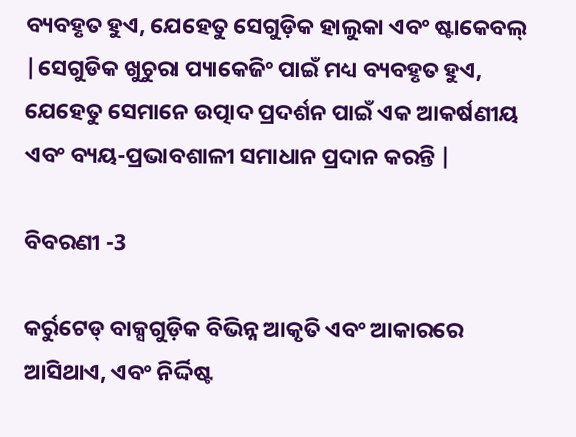ବ୍ୟବହୃତ ହୁଏ, ଯେହେତୁ ସେଗୁଡ଼ିକ ହାଲୁକା ଏବଂ ଷ୍ଟାକେବଲ୍ |ସେଗୁଡିକ ଖୁଚୁରା ପ୍ୟାକେଜିଂ ପାଇଁ ମଧ୍ୟ ବ୍ୟବହୃତ ହୁଏ, ଯେହେତୁ ସେମାନେ ଉତ୍ପାଦ ପ୍ରଦର୍ଶନ ପାଇଁ ଏକ ଆକର୍ଷଣୀୟ ଏବଂ ବ୍ୟୟ-ପ୍ରଭାବଶାଳୀ ସମାଧାନ ପ୍ରଦାନ କରନ୍ତି |

ବିବରଣୀ -3

କର୍ରୁଟେଡ୍ ବାକ୍ସଗୁଡ଼ିକ ବିଭିନ୍ନ ଆକୃତି ଏବଂ ଆକାରରେ ଆସିଥାଏ, ଏବଂ ନିର୍ଦ୍ଦିଷ୍ଟ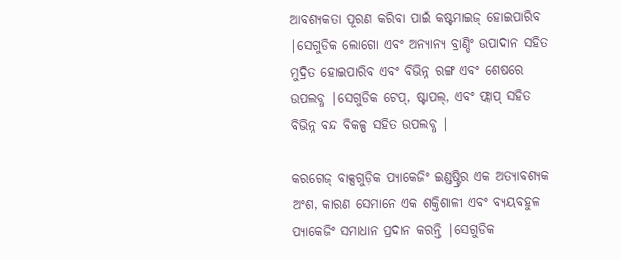ଆବଶ୍ୟକତା ପୂରଣ କରିବା ପାଇଁ କଷ୍ଟମାଇଜ୍ ହୋଇପାରିବ |ସେଗୁଡିକ ଲୋଗୋ ଏବଂ ଅନ୍ୟାନ୍ୟ ବ୍ରାଣ୍ଡିଂ ଉପାଦାନ ସହିତ ମୁଦ୍ରିତ ହୋଇପାରିବ ଏବଂ ବିଭିନ୍ନ ରଙ୍ଗ ଏବଂ ଶେଷରେ ଉପଲବ୍ଧ |ସେଗୁଡିକ ଟେପ୍, ଷ୍ଟାପଲ୍, ଏବଂ ଫ୍ଲାପ୍ ସହିତ ବିଭିନ୍ନ ବନ୍ଦ ବିକଳ୍ପ ସହିତ ଉପଲବ୍ଧ |

କରଗେଜ୍ ବାକ୍ସଗୁଡ଼ିକ ପ୍ୟାକେଜିଂ ଇଣ୍ଡଷ୍ଟ୍ରିର ଏକ ଅତ୍ୟାବଶ୍ୟକ ଅଂଶ, କାରଣ ସେମାନେ ଏକ ଶକ୍ତିଶାଳୀ ଏବଂ ବ୍ୟୟବହୁଳ ପ୍ୟାକେଜିଂ ସମାଧାନ ପ୍ରଦାନ କରନ୍ତି |ସେଗୁଡିକ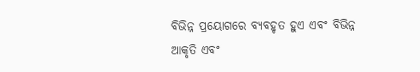ବିଭିନ୍ନ ପ୍ରୟୋଗରେ ବ୍ୟବହୃତ ହୁଏ ଏବଂ ବିଭିନ୍ନ ଆକୃତି ଏବଂ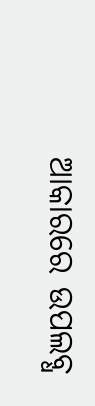ଆକାରରେ ଉପଲବ୍ଧ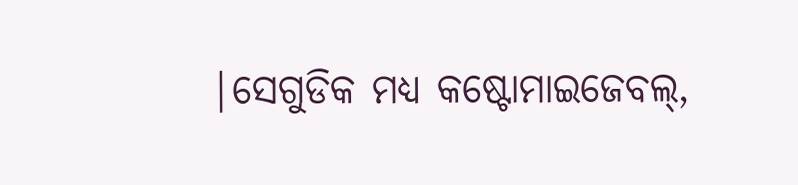|ସେଗୁଡିକ ମଧ୍ୟ କଷ୍ଟୋମାଇଜେବଲ୍,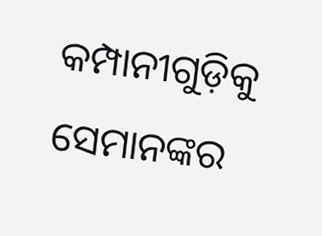କମ୍ପାନୀଗୁଡ଼ିକୁ ସେମାନଙ୍କର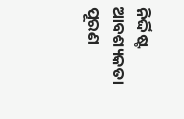ନିର୍ଦ୍ଦିଷ୍ଟ ଆବଶ୍ୟକତା ପୂରଣ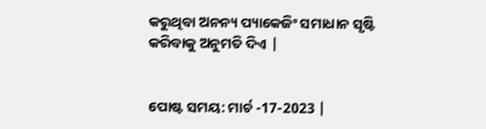କରୁଥିବା ଅନନ୍ୟ ପ୍ୟାକେଜିଂ ସମାଧାନ ସୃଷ୍ଟି କରିବାକୁ ଅନୁମତି ଦିଏ |


ପୋଷ୍ଟ ସମୟ: ମାର୍ଚ -17-2023 |